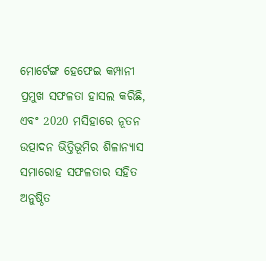ମୋର୍ଟେଙ୍ଗ ହେଫେଇ କମ୍ପାନୀ ପ୍ରମୁଖ ସଫଳତା ହାସଲ କରିଛି, ଏବଂ 2020 ମସିହାରେ ନୂତନ ଉତ୍ପାଦନ ଭିତ୍ତିଭୂମିର ଶିଳାନ୍ୟାସ ସମାରୋହ ସଫଳତାର ସହିତ ଅନୁଷ୍ଠିତ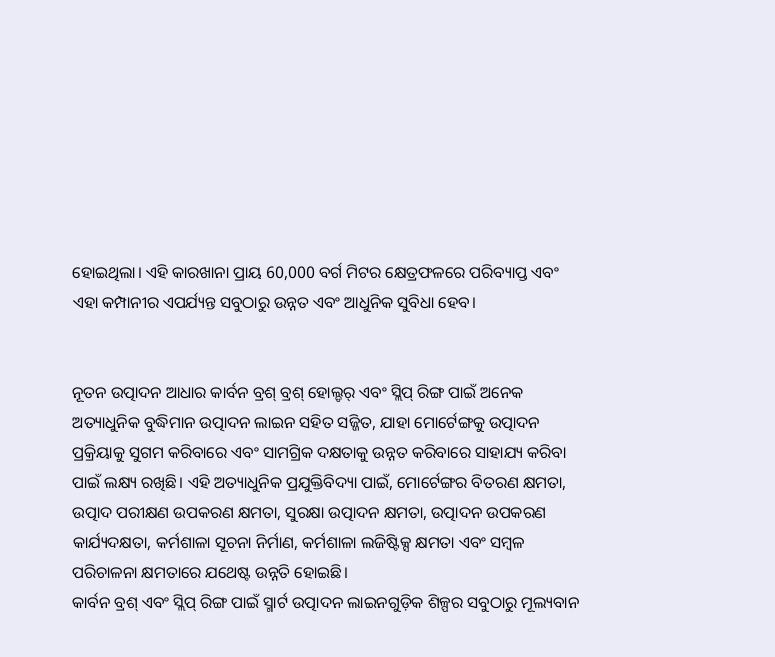ହୋଇଥିଲା। ଏହି କାରଖାନା ପ୍ରାୟ 60,000 ବର୍ଗ ମିଟର କ୍ଷେତ୍ରଫଳରେ ପରିବ୍ୟାପ୍ତ ଏବଂ ଏହା କମ୍ପାନୀର ଏପର୍ଯ୍ୟନ୍ତ ସବୁଠାରୁ ଉନ୍ନତ ଏବଂ ଆଧୁନିକ ସୁବିଧା ହେବ।


ନୂତନ ଉତ୍ପାଦନ ଆଧାର କାର୍ବନ ବ୍ରଶ୍ ବ୍ରଶ୍ ହୋଲ୍ଡର୍ ଏବଂ ସ୍ଲିପ୍ ରିଙ୍ଗ ପାଇଁ ଅନେକ ଅତ୍ୟାଧୁନିକ ବୁଦ୍ଧିମାନ ଉତ୍ପାଦନ ଲାଇନ ସହିତ ସଜ୍ଜିତ, ଯାହା ମୋର୍ଟେଙ୍ଗକୁ ଉତ୍ପାଦନ ପ୍ରକ୍ରିୟାକୁ ସୁଗମ କରିବାରେ ଏବଂ ସାମଗ୍ରିକ ଦକ୍ଷତାକୁ ଉନ୍ନତ କରିବାରେ ସାହାଯ୍ୟ କରିବା ପାଇଁ ଲକ୍ଷ୍ୟ ରଖିଛି। ଏହି ଅତ୍ୟାଧୁନିକ ପ୍ରଯୁକ୍ତିବିଦ୍ୟା ପାଇଁ, ମୋର୍ଟେଙ୍ଗର ବିତରଣ କ୍ଷମତା, ଉତ୍ପାଦ ପରୀକ୍ଷଣ ଉପକରଣ କ୍ଷମତା, ସୁରକ୍ଷା ଉତ୍ପାଦନ କ୍ଷମତା, ଉତ୍ପାଦନ ଉପକରଣ କାର୍ଯ୍ୟଦକ୍ଷତା, କର୍ମଶାଳା ସୂଚନା ନିର୍ମାଣ, କର୍ମଶାଳା ଲଜିଷ୍ଟିକ୍ସ କ୍ଷମତା ଏବଂ ସମ୍ବଳ ପରିଚାଳନା କ୍ଷମତାରେ ଯଥେଷ୍ଟ ଉନ୍ନତି ହୋଇଛି।
କାର୍ବନ ବ୍ରଶ୍ ଏବଂ ସ୍ଲିପ୍ ରିଙ୍ଗ ପାଇଁ ସ୍ମାର୍ଟ ଉତ୍ପାଦନ ଲାଇନଗୁଡ଼ିକ ଶିଳ୍ପର ସବୁଠାରୁ ମୂଲ୍ୟବାନ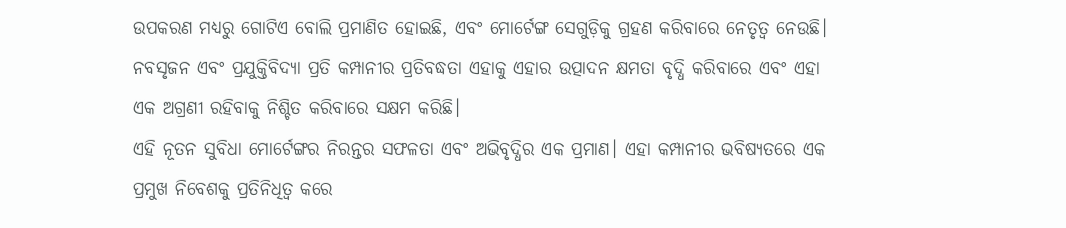ଉପକରଣ ମଧ୍ୟରୁ ଗୋଟିଏ ବୋଲି ପ୍ରମାଣିତ ହୋଇଛି, ଏବଂ ମୋର୍ଟେଙ୍ଗ ସେଗୁଡ଼ିକୁ ଗ୍ରହଣ କରିବାରେ ନେତୃତ୍ୱ ନେଉଛି। ନବସୃଜନ ଏବଂ ପ୍ରଯୁକ୍ତିବିଦ୍ୟା ପ୍ରତି କମ୍ପାନୀର ପ୍ରତିବଦ୍ଧତା ଏହାକୁ ଏହାର ଉତ୍ପାଦନ କ୍ଷମତା ବୃଦ୍ଧି କରିବାରେ ଏବଂ ଏହା ଏକ ଅଗ୍ରଣୀ ରହିବାକୁ ନିଶ୍ଚିତ କରିବାରେ ସକ୍ଷମ କରିଛି।
ଏହି ନୂତନ ସୁବିଧା ମୋର୍ଟେଙ୍ଗର ନିରନ୍ତର ସଫଳତା ଏବଂ ଅଭିବୃଦ୍ଧିର ଏକ ପ୍ରମାଣ। ଏହା କମ୍ପାନୀର ଭବିଷ୍ୟତରେ ଏକ ପ୍ରମୁଖ ନିବେଶକୁ ପ୍ରତିନିଧିତ୍ୱ କରେ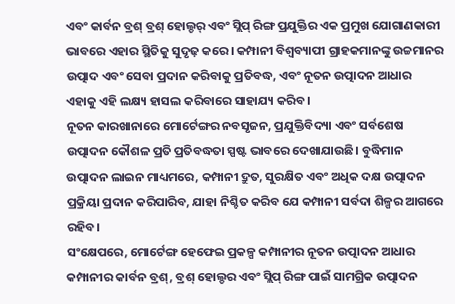ଏବଂ କାର୍ବନ ବ୍ରଶ୍ ବ୍ରଶ୍ ହୋଲ୍ଡର୍ ଏବଂ ସ୍ଲିପ୍ ରିଙ୍ଗ ପ୍ରଯୁକ୍ତିର ଏକ ପ୍ରମୁଖ ଯୋଗାଣକାରୀ ଭାବରେ ଏହାର ସ୍ଥିତିକୁ ସୁଦୃଢ଼ କରେ। କମ୍ପାନୀ ବିଶ୍ୱବ୍ୟାପୀ ଗ୍ରାହକମାନଙ୍କୁ ଉଚ୍ଚମାନର ଉତ୍ପାଦ ଏବଂ ସେବା ପ୍ରଦାନ କରିବାକୁ ପ୍ରତିବଦ୍ଧ, ଏବଂ ନୂତନ ଉତ୍ପାଦନ ଆଧାର ଏହାକୁ ଏହି ଲକ୍ଷ୍ୟ ହାସଲ କରିବାରେ ସାହାଯ୍ୟ କରିବ।
ନୂତନ କାରଖାନାରେ ମୋର୍ଟେଙ୍ଗର ନବସୃଜନ, ପ୍ରଯୁକ୍ତିବିଦ୍ୟା ଏବଂ ସର୍ବଶେଷ ଉତ୍ପାଦନ କୌଶଳ ପ୍ରତି ପ୍ରତିବଦ୍ଧତା ସ୍ପଷ୍ଟ ଭାବରେ ଦେଖାଯାଉଛି। ବୁଦ୍ଧିମାନ ଉତ୍ପାଦନ ଲାଇନ ମାଧ୍ୟମରେ, କମ୍ପାନୀ ଦ୍ରୁତ, ସୁରକ୍ଷିତ ଏବଂ ଅଧିକ ଦକ୍ଷ ଉତ୍ପାଦନ ପ୍ରକ୍ରିୟା ପ୍ରଦାନ କରିପାରିବ, ଯାହା ନିଶ୍ଚିତ କରିବ ଯେ କମ୍ପାନୀ ସର୍ବଦା ଶିଳ୍ପର ଆଗରେ ରହିବ।
ସଂକ୍ଷେପରେ, ମୋର୍ଟେଙ୍ଗ ହେଫେଇ ପ୍ରକଳ୍ପ କମ୍ପାନୀର ନୂତନ ଉତ୍ପାଦନ ଆଧାର କମ୍ପାନୀର କାର୍ବନ ବ୍ରଶ୍, ବ୍ରଶ୍ ହୋଲ୍ଡର ଏବଂ ସ୍ଲିପ୍ ରିଙ୍ଗ ପାଇଁ ସାମଗ୍ରିକ ଉତ୍ପାଦନ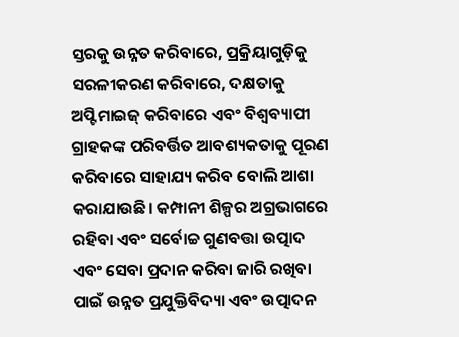ସ୍ତରକୁ ଉନ୍ନତ କରିବାରେ, ପ୍ରକ୍ରିୟାଗୁଡ଼ିକୁ ସରଳୀକରଣ କରିବାରେ, ଦକ୍ଷତାକୁ ଅପ୍ଟିମାଇଜ୍ କରିବାରେ ଏବଂ ବିଶ୍ୱବ୍ୟାପୀ ଗ୍ରାହକଙ୍କ ପରିବର୍ତ୍ତିତ ଆବଶ୍ୟକତାକୁ ପୂରଣ କରିବାରେ ସାହାଯ୍ୟ କରିବ ବୋଲି ଆଶା କରାଯାଉଛି। କମ୍ପାନୀ ଶିଳ୍ପର ଅଗ୍ରଭାଗରେ ରହିବା ଏବଂ ସର୍ବୋଚ୍ଚ ଗୁଣବତ୍ତା ଉତ୍ପାଦ ଏବଂ ସେବା ପ୍ରଦାନ କରିବା ଜାରି ରଖିବା ପାଇଁ ଉନ୍ନତ ପ୍ରଯୁକ୍ତିବିଦ୍ୟା ଏବଂ ଉତ୍ପାଦନ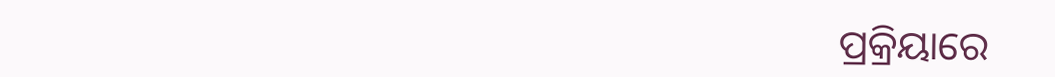ପ୍ରକ୍ରିୟାରେ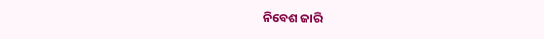ନିବେଶ ଜାରି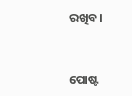ରଖିବ।



ପୋଷ୍ଟ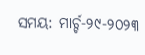ସମୟ: ମାର୍ଚ୍ଚ-୨୯-୨୦୨୩